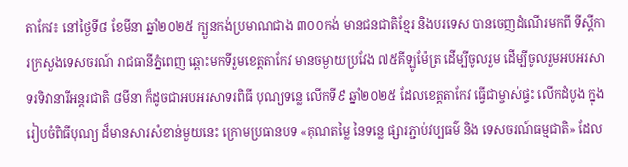តាកែវ៖ នៅថ្ងៃទី៨ ខែមីនា ឆ្នាំ២០២៥ ក្បួនកង់ប្រមាណជាង ៣០០កង់ មានជនជាតិខ្មែរ និងបរទេស បានចេញដំណើរមកពី ទីស្ដីការក្រសួងទេសចរណ៍ រាជធានីភ្នំពេញ ឆ្ពោះមកទីរួមខេត្តតាកែវ មានចម្ងាយប្រវែង ៧៥គីឡូម៉ែត្រ ដើម្បីចូលរួម ដើម្បីចូលរួមអបអរសាទរទិវានារីអន្តរជាតិ ៨មីនា ក៏ដូចជាអបអរសាទរពិធី បុណ្យទន្លេ លើកទី៩ ឆ្នាំ២០២៥ ដែលខេត្តតាកែវ ធ្វើជាម្ចាស់ផ្ទះ លើកដំបូង ក្នុងរៀបចំពិធីបុណ្យ ដ៏មានសារសំខាន់មួយនេះ ក្រោមប្រធានបទ «គុណតម្លៃ នៃទន្លេ ផ្សារភ្ជាប់វប្បធម៌ និង ទេសចរណ៍ធម្មជាតិ» ដែល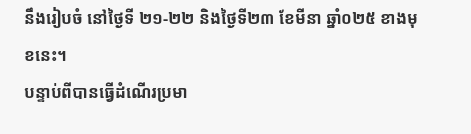នឹងរៀបចំ នៅថ្ងៃទី ២១-២២ និងថ្ងៃទី២៣ ខែមីនា ឆ្នាំ០២៥ ខាងមុខនេះ។
បន្ទាប់ពីបានធ្វើដំណើរប្រមា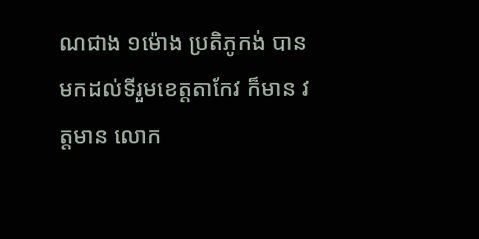ណជាង ១ម៉ោង ប្រតិភូកង់ បានមកដល់ទីរួមខេត្តតាកែវ ក៏មាន វត្តមាន លោក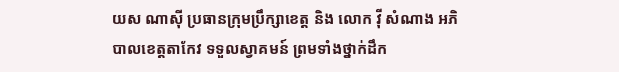យស ណាស៊ី ប្រធានក្រុមប្រឹក្សាខេត្ត និង លោក វ៉ី សំណាង អភិបាលខេត្តតាកែវ ទទួលស្វាគមន៍ ព្រមទាំងថ្នាក់ដឹក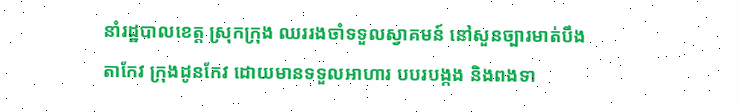នាំរដ្ឋបាលខេត្ត ស្រុកក្រុង ឈររងចាំទទួលស្វាគមន៍ នៅសួនច្បារមាត់បឹងតាកែវ ក្រុងដូនកែវ ដោយមានទទួលអាហារ បបរបង្កង និងពងទា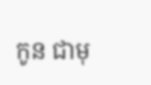កូន ជាមុ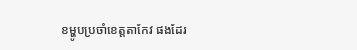ខម្ហូបប្រចាំខេត្តតាកែវ ផងដែរ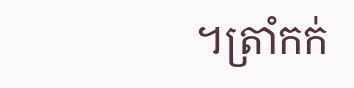។ត្រាំកក់